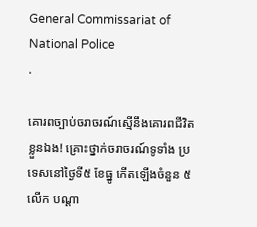General Commissariat of National Police
.

គោរពច្បាប់ចរាចរណ៍ស្មើនឹងគោរពជីវិតខ្លួនឯង! គ្រោះថ្នាក់ចរាចរណ៍ទូទាំង ប្រទេសនៅថ្ងៃទី៥ ខែធ្នូ កើតឡើងចំនួន ៥លើក បណ្តា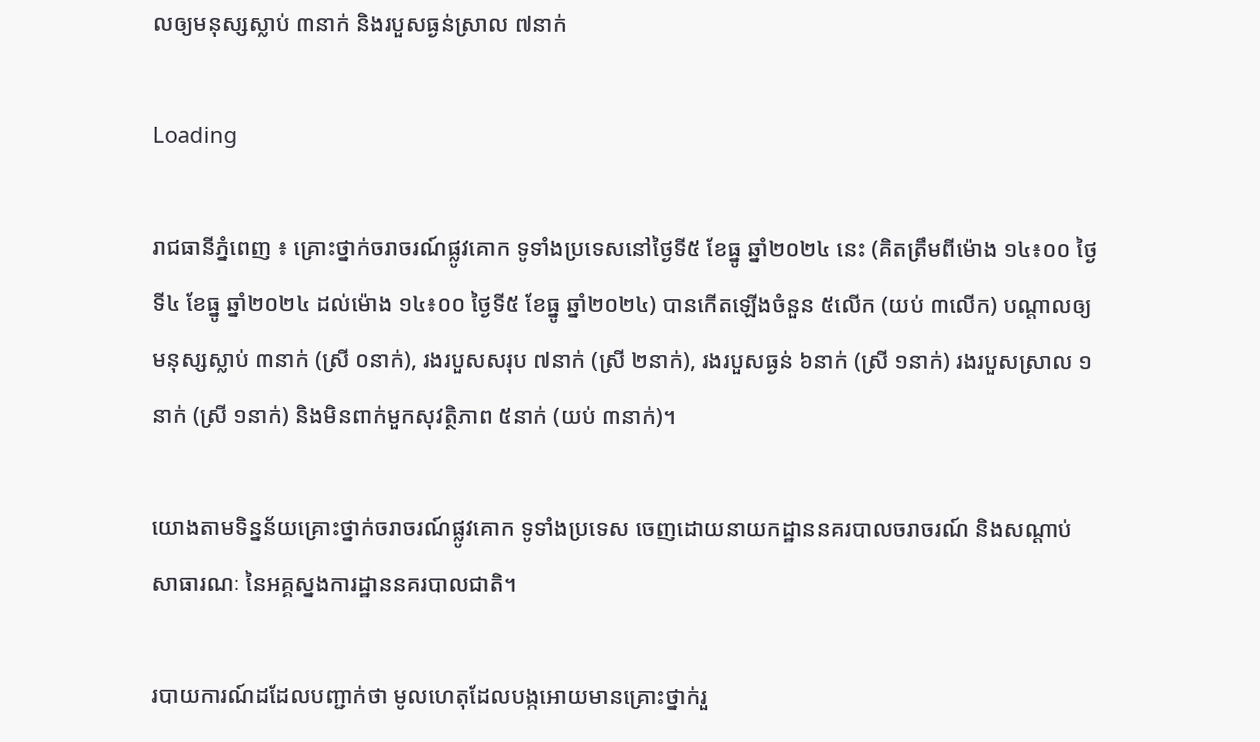លឲ្យមនុស្សស្លាប់ ៣នាក់ និងរបួសធ្ងន់ស្រាល ៧នាក់

Loading

រាជធានីភ្នំពេញ ៖ គ្រោះថ្នាក់ចរាចរណ៍ផ្លូវគោក ទូទាំងប្រទេសនៅថ្ងៃទី៥ ខែធ្នូ ឆ្នាំ២០២៤ នេះ (គិតត្រឹមពីម៉ោង ១៤៖០០ ថ្ងៃទី៤ ខែធ្នូ ឆ្នាំ២០២៤ ដល់ម៉ោង ១៤៖០០ ថ្ងៃទី៥ ខែធ្នូ ឆ្នាំ២០២៤) បានកើតឡើងចំនួន ៥លើក (យប់ ៣លើក) បណ្តាលឲ្យមនុស្សស្លាប់ ៣នាក់ (ស្រី ០នាក់), រងរបួសសរុប ៧នាក់ (ស្រី ២នាក់), រងរបួសធ្ងន់ ៦នាក់ (ស្រី ១នាក់) រងរបួសស្រាល ១នាក់ (ស្រី ១នាក់) និងមិនពាក់មួកសុវត្ថិភាព ៥នាក់ (យប់ ៣នាក់)។

យោងតាមទិន្នន័យគ្រោះថ្នាក់ចរាចរណ៍ផ្លូវគោក ទូទាំងប្រទេស ចេញដោយនាយកដ្ឋាននគរបាលចរាចរណ៍ និងសណ្តាប់សាធារណៈ នៃអគ្គស្នងការដ្ឋាននគរបាលជាតិ។

របាយការណ៍ដដែលបញ្ជាក់ថា មូលហេតុដែលបង្កអោយមានគ្រោះថ្នាក់រួ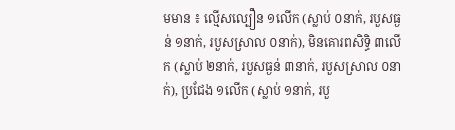មមាន ៖ ល្មើសល្បឿន ១លើក (ស្លាប់ ០នាក់, របួសធ្ងន់ ១នាក់, របួសស្រាល ០នាក់), មិនគោរពសិទ្ធិ ៣លើក (ស្លាប់ ២នាក់, របួសធ្ងន់ ៣នាក់, របួសស្រាល ០នាក់), ប្រជែង ១លើក (ស្លាប់ ១នាក់, របួ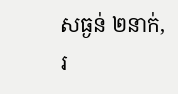សធ្ងន់ ២នាក់, រ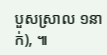បួសស្រាល ១នាក់), ៕